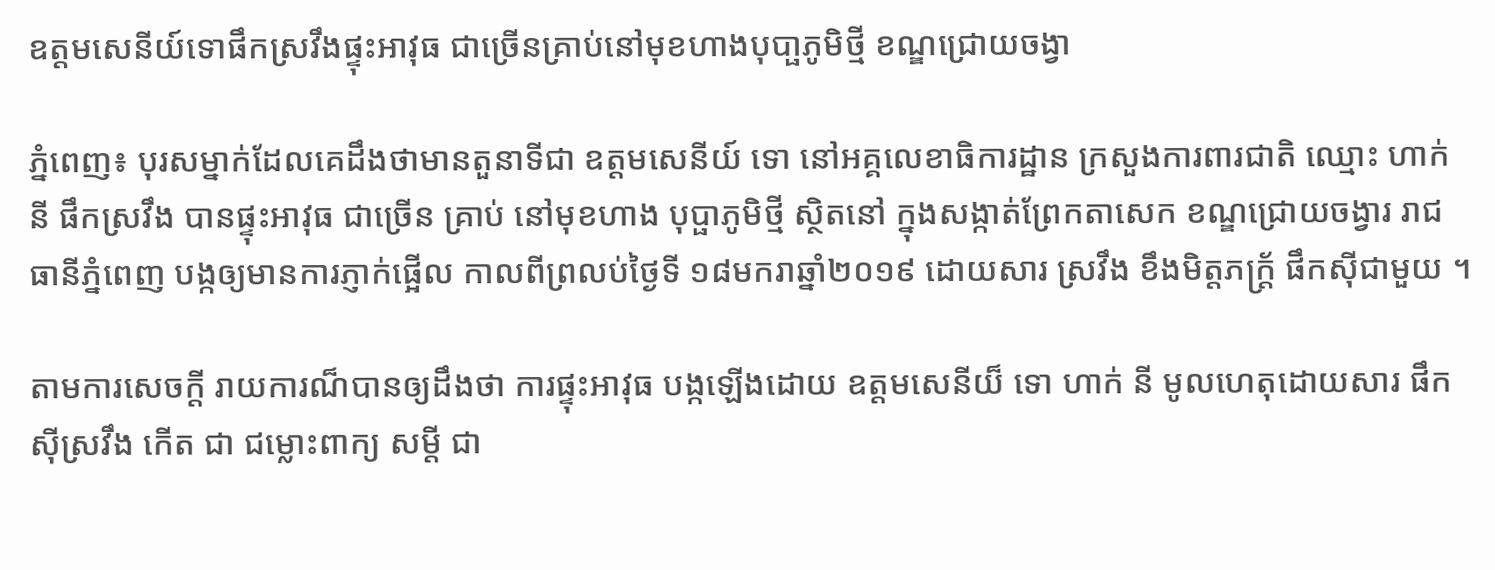ឧត្តមសេនីយ៍ទោផឹកស្រវឹងផ្ទុះអាវុធ ជាច្រើនគ្រាប់នៅមុខហាងបុបា្ផភូមិថ្មី ខណ្ឌជ្រោយចង្វា

ភ្នំពេញ៖ បុរសម្នាក់ដែលគេដឹងថាមានតួនាទីជា ឧត្តមសេនីយ៍ ទោ នៅអគ្គលេខាធិការដ្ឋាន ក្រសួងការពារជាតិ ឈ្មោះ ហាក់ នី ផឹកស្រវឹង បានផ្ទុះអាវុធ ជាច្រើន គ្រាប់ នៅមុខហាង បុប្ផាភូមិថ្មី ស្ថិតនៅ ក្នុងសង្កាត់ព្រែកតាសេក ខណ្ឌជ្រោយចង្វារ រាជធានីភ្នំពេញ បង្កឲ្យមានការភ្ញាក់ផ្អើល កាលពីព្រលប់ថ្ងៃទី ១៨មករាឆ្នាំ២០១៩ ដោយសារ ស្រវឹង ខឹងមិត្តភក្រ្ត័ ផឹកស៊ីជាមួយ ។

តាមការសេចក្តី រាយការណ៏បានឲ្យដឹងថា ការផ្ទុះអាវុធ បង្កឡើងដោយ ឧត្តមសេនីយ៏ ទោ ហាក់ នី មូលហេតុដោយសារ ផឹកស៊ីស្រវឹង កើត ជា ជម្លោះពាក្យ សម្តី ជា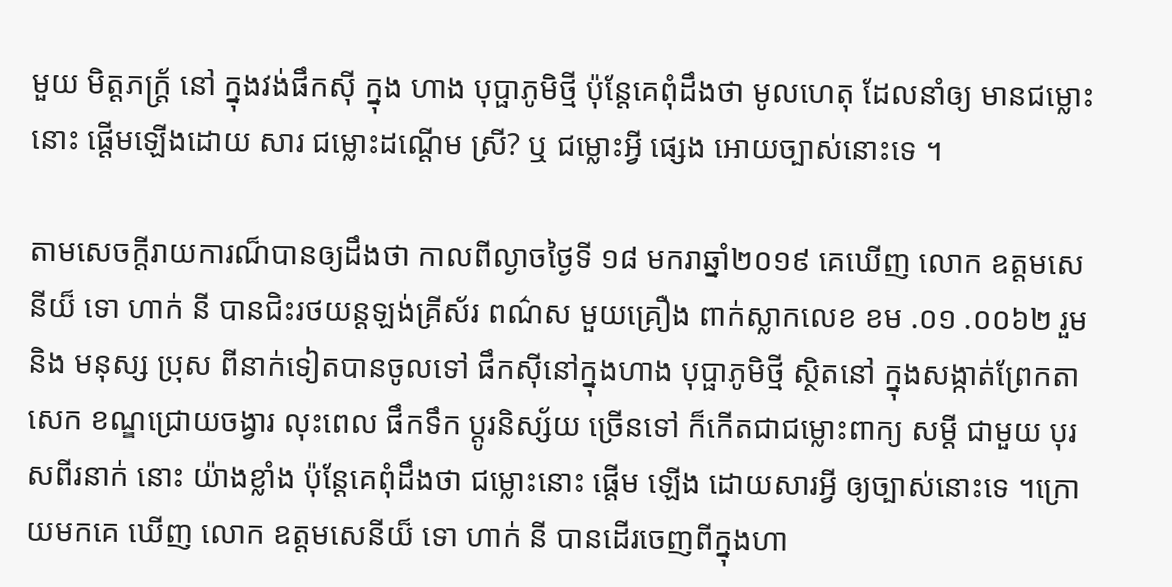មួយ មិត្តភក្ត្រ័ នៅ ក្នុងវង់ផឹកស៊ី ក្នុង ហាង បុប្ផាភូមិថ្មី ប៉ុន្តែគេពុំដឹងថា មូលហេតុ ដែលនាំឲ្យ មានជម្លោះ នោះ ផ្តើមឡើងដោយ សារ ជម្លោះដណ្តើម ស្រី? ឬ ជម្លោះអ្វី ផ្សេង អោយច្បាស់នោះទេ ។

តាមសេចក្តីរាយការណ៏បានឲ្យដឹងថា កាលពីល្ងាចថ្ងៃទី ១៨ មករាឆ្នាំ២០១៩ គេឃើញ លោក ឧត្តមសេនីយ៏ ទោ ហាក់ នី បានជិះរថយន្តឡង់គ្រីស័រ ពណ៌ស មួយគ្រឿង ពាក់ស្លាកលេខ ខម .០១ .០០៦២ រួមនិង មនុស្ស ប្រុស ពីនាក់ទៀតបានចូលទៅ ផឹកស៊ីនៅក្នុងហាង បុប្ផាភូមិថ្មី ស្ថិតនៅ ក្នុងសង្កាត់ព្រែកតាសេក ខណ្ឌជ្រោយចង្វារ លុះពេល ផឹកទឹក ប្តូរនិស្ស័យ ច្រើនទៅ ក៏កើតជាជម្លោះពាក្យ សម្តី ជាមួយ បុរសពីរនាក់ នោះ យ៉ាងខ្លាំង ប៉ុន្តែគេពុំដឹងថា ជម្លោះនោះ ផ្តើម ឡើង ដោយសារអ្វី ឲ្យច្បាស់នោះទេ ។ក្រោយមកគេ ឃើញ លោក ឧត្តមសេនីយ៏ ទោ ហាក់ នី បានដើរចេញពីក្នុងហា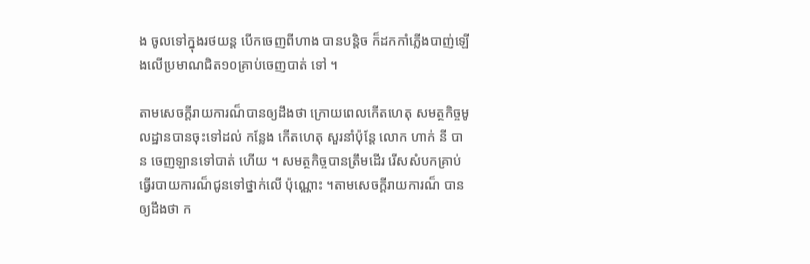ង ចូលទៅក្នុងរថយន្ត បើកចេញពីហាង បានបន្តិច ក៏ដកកាំភ្លើងបាញ់ឡើងលើប្រមាណជិត១០គ្រាប់ចេញបាត់ ទៅ ។

តាមសេចក្តីរាយការណ៏បានឲ្យដឹងថា ក្រោយពេលកើតហេតុ សមត្ថកិច្ចមូលដ្ឋានបានចុះទៅដល់ កន្លែង កើតហេតុ សួរនាំប៉ុន្តែ លោក ហាក់ នី បាន ចេញឡានទៅបាត់ ហើយ ។ សមត្ថកិច្ចបានត្រឹមដើរ រើសសំបកគ្រាប់ ធ្វើរបាយការណ៏ជូនទៅថ្នាក់លើ ប៉ុណ្ណោះ ។តាមសេចក្តីរាយការណ៏ បានឲ្យដឹងថា ក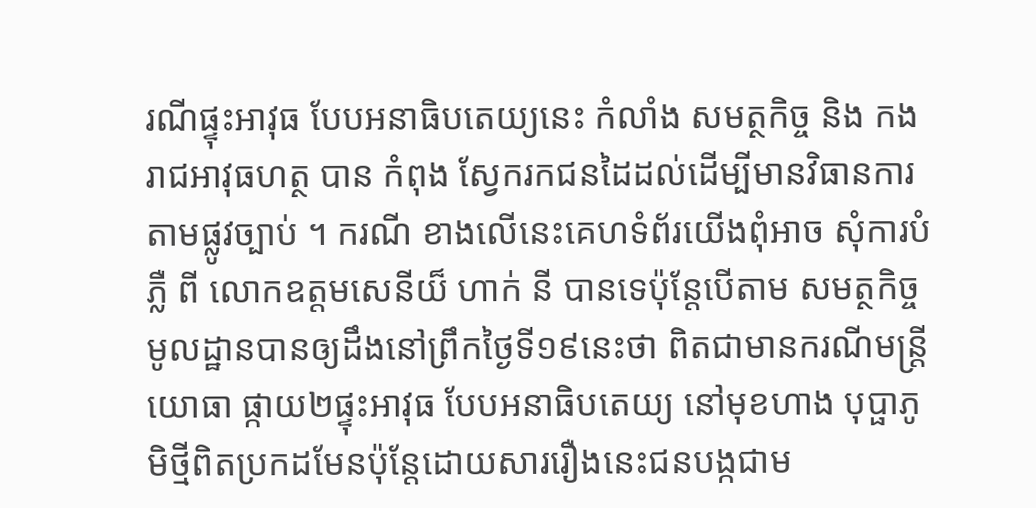រណីផ្ទុះអាវុធ បែបអនាធិបតេយ្យនេះ កំលាំង សមត្ថកិច្ច និង កងរាជអាវុធហត្ថ បាន កំពុង ស្វែករកជនដៃដល់ដើម្បីមានវិធានការ តាមផ្លូវច្បាប់ ។ ករណី ខាងលើនេះគេហទំព័រយើងពុំអាច សុំការបំភ្លឺ ពី លោកឧត្តមសេនីយ៏ ហាក់ នី បានទេប៉ុន្តែបើតាម សមត្ថកិច្ចមូលដ្ឋានបានឲ្យដឹងនៅព្រឹកថ្ងៃទី១៩នេះថា ពិតជាមានករណីមន្ត្រីយោធា ផ្កាយ២ផ្ទុះអាវុធ បែបអនាធិបតេយ្យ នៅមុខហាង បុប្ផាភូមិថ្មីពិតប្រកដមែនប៉ុន្តែដោយសាររឿងនេះជនបង្កជាម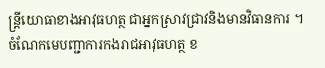ន្ត្រីយោធាខាងអាវុធហត្ថ ជាអ្នកស្រាវជ្រាវនិងមានវិធានការ ។ ចំណែកមេបញ្ជាការកងរាជអាវុធហត្ថ ខ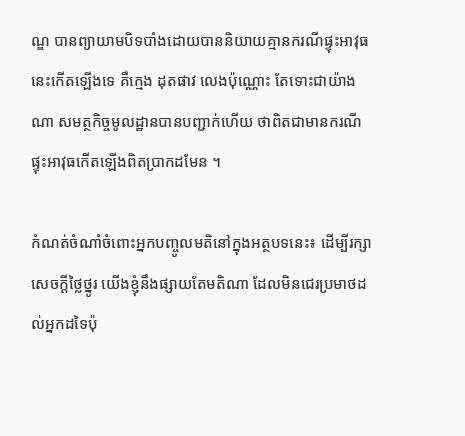ណ្ឌ បានព្យាយាមបិទបាំងដោយបាននិយាយគ្មានករណីផ្ទុះអាវុធនេះកើតឡើងទេ គឺក្មេង ដុតផាវ លេងប៉ុណ្ណោះ តែទោះជាយ៉ាងណា សមត្ថកិច្ចមូលដ្ឋានបានបញ្ជាក់ហើយ ថាពិតជាមានករណីផ្ទុះអាវុធកើតឡើងពិតប្រាកដមែន ។

កំណត់ចំណាំចំពោះអ្នកបញ្ចូលមតិនៅក្នុងអត្ថបទនេះ៖ ដើម្បីរក្សាសេចក្ដីថ្លៃថ្នូរ យើងខ្ញុំនឹងផ្សាយតែមតិណា ដែលមិនជេរប្រមាថដល់អ្នកដទៃប៉ុ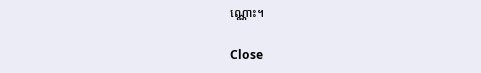ណ្ណោះ។

Close